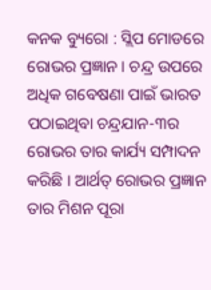କନକ ବ୍ୟୁରୋ : ସ୍ଲିପ ମୋଡରେ ରୋଭର ପ୍ରଜ୍ଞାନ । ଚନ୍ଦ୍ର ଉପରେ ଅଧିକ ଗବେଷଣା ପାଇଁ ଭାରତ ପଠାଇଥିବା ଚନ୍ଦ୍ରଯାନ-୩ର ରୋଭର ତାର କାର୍ଯ୍ୟ ସମ୍ପାଦନ କରିଛି । ଆର୍ଥତ୍ ରୋଭର ପ୍ରଜ୍ଞାନ ତାର ମିଶନ ପୂରା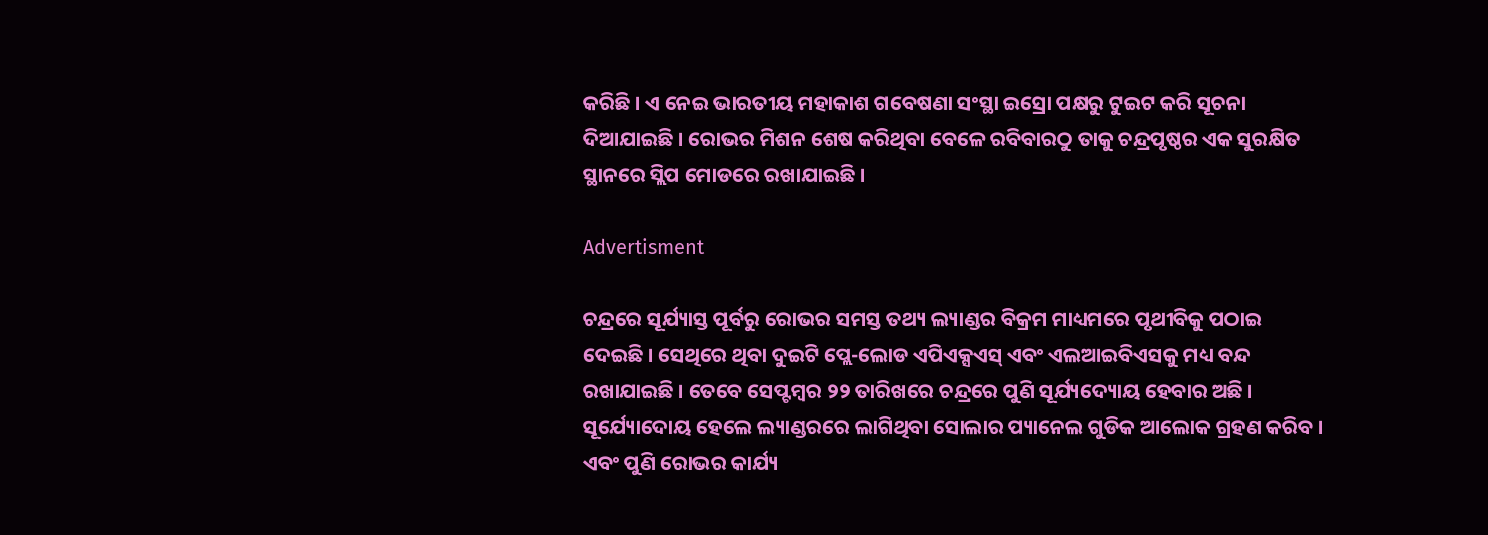କରିଛି । ଏ ନେଇ ଭାରତୀୟ ମହାକାଶ ଗବେଷଣା ସଂସ୍ଥା ଇସ୍ରୋ ପକ୍ଷରୁ ଟୁଇଟ କରି ସୂଚନା ଦିଆଯାଇଛି । ରୋଭର ମିଶନ ଶେଷ କରିଥିବା ବେଳେ ରବିବାରଠୁ ତାକୁ ଚନ୍ଦ୍ରପୃଷ୍ଠର ଏକ ସୁରକ୍ଷିତ ସ୍ଥାନରେ ସ୍ଲିପ ମୋଡରେ ରଖାଯାଇଛି ।

Advertisment

ଚନ୍ଦ୍ରରେ ସୂର୍ଯ୍ୟାସ୍ତ ପୂର୍ବରୁ ରୋଭର ସମସ୍ତ ତଥ୍ୟ ଲ୍ୟାଣ୍ଡର ବିକ୍ରମ ମାଧ୍ୟମରେ ପୃଥୀବିକୁ ପଠାଇ ଦେଇଛି । ସେଥିରେ ଥିବା ଦୁଇଟି ପ୍ଲେ-ଲୋଡ ଏପିଏକ୍ସଏସ୍ ଏବଂ ଏଲଆଇବିଏସକୁ ମଧ୍ୟ ବନ୍ଦ ରଖାଯାଇଛି । ତେବେ ସେପ୍ଟମ୍ବର ୨୨ ତାରିଖରେ ଚନ୍ଦ୍ରରେ ପୁଣି ସୂର୍ଯ୍ୟଦ୍ୟୋୟ ହେବାର ଅଛି । ସୂର୍ଯ୍ୟୋଦୋୟ ହେଲେ ଲ୍ୟାଣ୍ଡରରେ ଲାଗିଥିବା ସୋଲାର ପ୍ୟାନେଲ ଗୁଡିକ ଆଲୋକ ଗ୍ରହଣ କରିବ । ଏବଂ ପୁଣି ରୋଭର କାର୍ଯ୍ୟ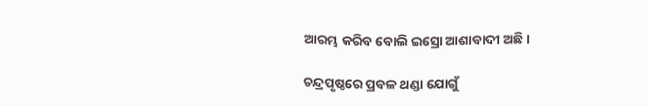ଆରମ୍ଭ କରିବ ବୋଲି ଇସ୍ରୋ ଆଶାବାଦୀ ଅଛି ।

ଚନ୍ଦ୍ରପୃଷ୍ଠରେ ପ୍ରବଳ ଥଣ୍ଡା ଯୋଗୁଁ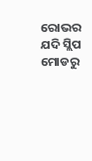ରୋଭର ଯଦି ସ୍ଲିପ ମୋଡରୁ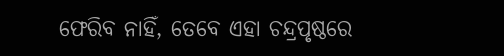ଫେରିବ ନାହିଁ, ତେବେ ଏହା ଚନ୍ଦ୍ରପୃଷ୍ଠରେ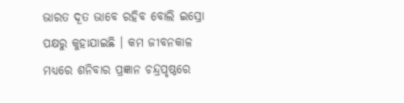ଭାରତ ଦୂତ ଭାବେ ରହିବ ବୋଲି ଇସ୍ରୋ ପକ୍ଷରୁ କୁହାଯାଇଛି । କମ ଜୀବନକାଳ ମଧ୍ୟରେ ଶନିବାର ପ୍ରଜ୍ଞାନ ଚନ୍ଦ୍ରପୃଷ୍ଠରେ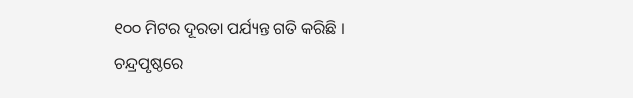୧୦୦ ମିଟର ଦୂରତା ପର୍ଯ୍ୟନ୍ତ ଗତି କରିଛି । ଚନ୍ଦ୍ରପୃଷ୍ଠରେ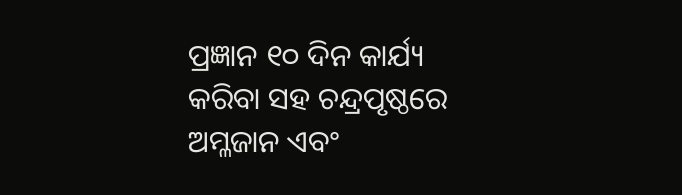ପ୍ରଜ୍ଞାନ ୧୦ ଦିନ କାର୍ଯ୍ୟ କରିବା ସହ ଚନ୍ଦ୍ରପୃଷ୍ଠରେ ଅମ୍ଳଜାନ ଏବଂ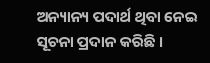ଅନ୍ୟାନ୍ୟ ପଦାର୍ଥ ଥିବା ନେଇ ସୂଚନା ପ୍ରଦାନ କରିଛି ।